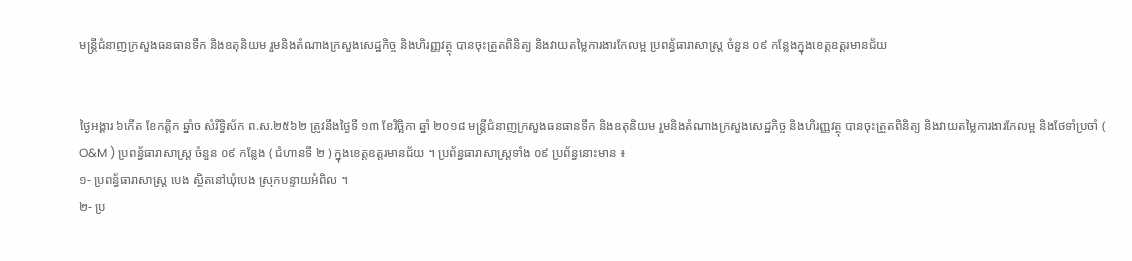មន្ត្រីជំនាញក្រសួងធនធានទឹក និងឧតុនិយម រួមនិងតំណាងក្រសួងសេដ្ឋកិច្ច និងហិរញ្ញវត្ថុ បានចុះត្រួតពិនិត្យ និងវាយតម្លៃការងារកែលម្អ ប្រពន្ធ័ធារាសាស្ត្រ ចំនួន ០៩ កន្លែងក្នុងខេត្តឧត្តរមានជ័យ


ថ្ងៃអង្គារ ៦កើត ខែកត្តិក ឆ្នាំច សំរឹទ្ធិស័ក ព.ស.២៥៦២ ត្រូវនឹងថ្ងៃទី ១៣ ខែវិច្ឆិកា ឆ្នាំ ២០១៨ មន្ត្រីជំនាញក្រសួងធនធានទឹក និងឧតុនិយម រួមនិងតំណាងក្រសួងសេដ្ឋកិច្ច និងហិរញ្ញវត្ថុ បានចុះត្រួតពិនិត្យ និងវាយតម្លៃការងារកែលម្អ និងថែទាំប្រចាំ ( O&M ) ប្រពន្ធ័ធារាសាស្ត្រ ចំនួន ០៩ កន្លែង ( ជំហានទី ២ ) ក្នុងខេត្តឧត្តរមានជ័យ ។ ប្រព័ន្ធធារាសាស្ត្រទាំង ០៩ ប្រព័ន្ធនោះមាន ៖
១- ប្រពន្ធ័ធារាសាស្រ្ត បេង ស្ថិតនៅឃុំបេង ស្រុកបន្ទាយអំពិល ។
២- ប្រ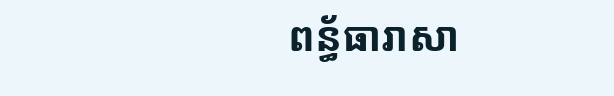ពន្ធ័ធារាសា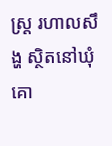ស្រ្ត រហាលសឹង្ហ ស្ថិតនៅឃុំគោ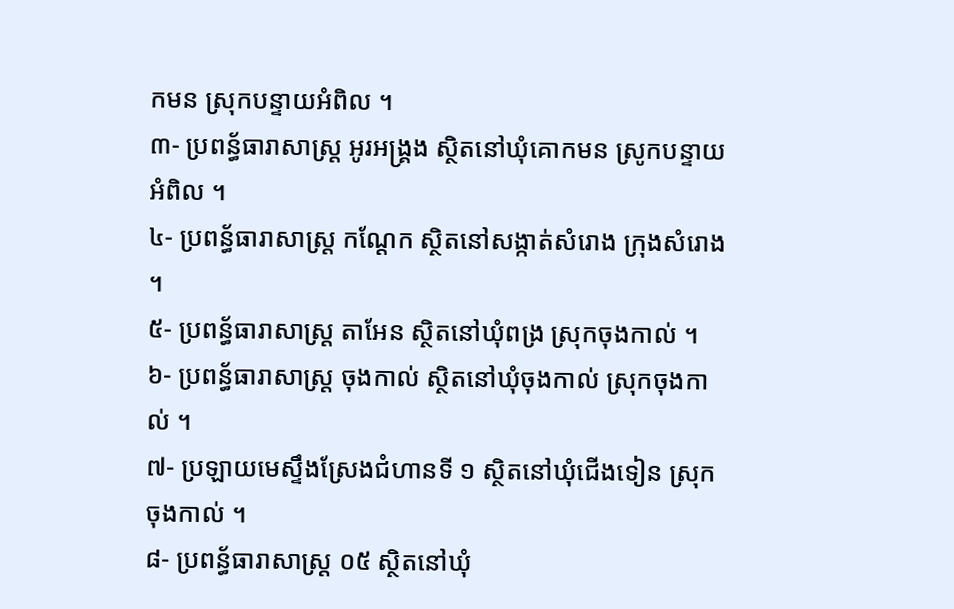កមន ស្រុកបន្ទាយអំពិល ។
៣- ប្រពន្ធ័ធារាសាស្រ្ត អូរអង្រ្គង ស្ថិតនៅឃុំគោកមន ស្រូកបន្ទាយអំពិល ។
៤- ប្រពន្ធ័ធារាសាស្រ្ត កណ្ដែក ស្ថិតនៅសង្កាត់សំរោង ក្រុងសំរោង ។
៥- ប្រពន្ធ័ធារាសាស្រ្ត តាអែន ស្ថិតនៅឃុំពង្រ ស្រុកចុងកាល់ ។
៦- ប្រពន្ធ័ធារាសាស្ត្រ ចុងកាល់ ស្ថិតនៅឃុំចុងកាល់ ស្រុកចុងកាល់ ។
៧- ប្រឡាយមេស្ទឹងស្រែងជំហានទី ១ ស្ថិតនៅឃុំជើងទៀន ស្រុកចុងកាល់ ។
៨- ប្រពន្ធ័ធារាសាស្រ្ត ០៥ ស្ថិតនៅឃុំ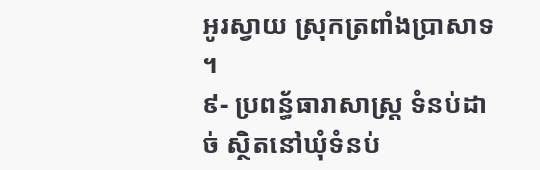អូរស្វាយ ស្រុកត្រពាំងប្រាសាទ ។
៩- ប្រពន្ធ័ធារាសាស្រ្ត ទំនប់ដាច់ ស្ថិតនៅឃុំទំនប់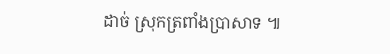ដាច់ ស្រុកត្រពាំងប្រាសាទ ៕